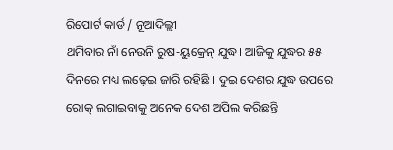ରିପୋର୍ଟ କାର୍ଡ / ନୂଆଦିଲ୍ଲୀ
ଥମିବାର ନାଁ ନେଉନି ରୁଷ-ୟୁକ୍ରେନ୍ ଯୁଦ୍ଧ। ଆଜିକୁ ଯୁଦ୍ଧର ୫୫ ଦିନରେ ମଧ୍ୟ ଲଢ଼େଇ ଜାରି ରହିଛି । ଦୁଇ ଦେଶର ଯୁଦ୍ଧ ଉପରେ ରୋକ୍ ଲଗାଇବାକୁ ଅନେକ ଦେଶ ଅପିଲ କରିଛନ୍ତି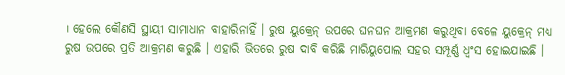। ହେଲେ କୌଣସି ସ୍ଥାୟୀ ସାମାଧାନ ବାହାରିନାହିଁ । ରୁଷ ୟୁକ୍ରେନ୍ ଉପରେ ଘନଘନ ଆକ୍ରମଣ କରୁଥିବା ବେଳେ ୟୁକ୍ରେନ୍ ମଧ୍ୟ ରୁଷ ଉପରେ ପ୍ରତି ଆକ୍ରମଣ କରୁଛି । ଏହାରି ଭିତରେ ରୁଷ ଦାବି କରିଛି ମାରିୟୁପୋଲ ସହର ସମ୍ପୂର୍ଣ୍ଣ ଧ୍ୱଂସ ହୋଇଯାଇଛି ।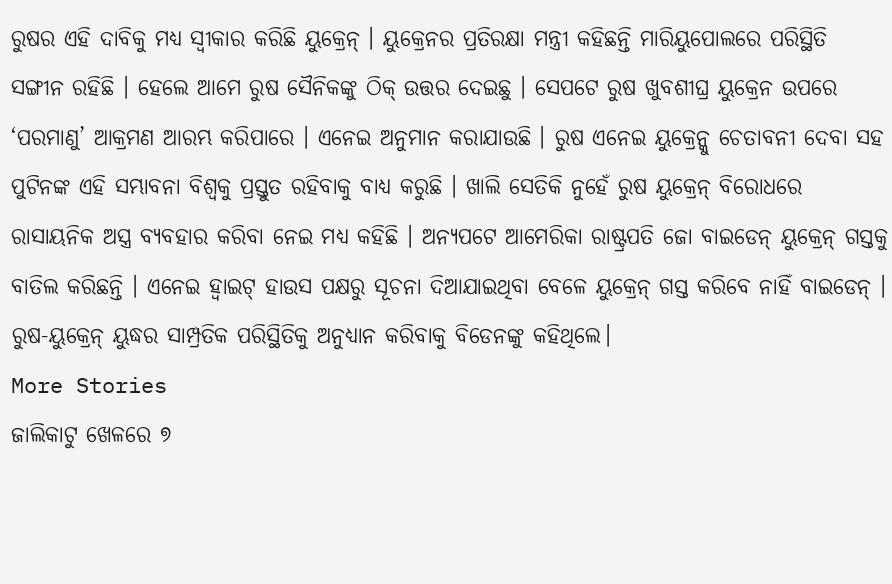ରୁଷର ଏହି ଦାବିକୁ ମଧ୍ୟ ସ୍ୱୀକାର କରିଛି ୟୁକ୍ରେନ୍ । ୟୁକ୍ରେନର ପ୍ରତିରକ୍ଷା ମନ୍ତ୍ରୀ କହିଛନ୍ତି ମାରିୟୁପୋଲରେ ପରିସ୍ଥିତି ସଙ୍ଗୀନ ରହିଛି । ହେଲେ ଆମେ ରୁଷ ସୈନିକଙ୍କୁ ଠିକ୍ ଉତ୍ତର ଦେଇଛୁ । ସେପଟେ ରୁଷ ଖୁବଶୀଘ୍ର ୟୁକ୍ରେନ ଉପରେ ‘ପରମାଣୁ’ ଆକ୍ରମଣ ଆରମ୍ଭ କରିପାରେ । ଏନେଇ ଅନୁମାନ କରାଯାଉଛି । ରୁଷ ଏନେଇ ୟୁକ୍ରେନ୍କୁ ଚେତାବନୀ ଦେବା ସହ ପୁଟିନଙ୍କ ଏହି ସମ୍ଭାବନା ବିଶ୍ୱକୁ ପ୍ରସ୍ତୁତ ରହିବାକୁ ବାଧ୍ୟ କରୁଛି । ଖାଲି ସେତିକି ନୁହେଁ ରୁଷ ୟୁକ୍ରେନ୍ ବିରୋଧରେ ରାସାୟନିକ ଅସ୍ତ୍ର ବ୍ୟବହାର କରିବା ନେଇ ମଧ୍ୟ କହିଛି । ଅନ୍ୟପଟେ ଆମେରିକା ରାଷ୍ଟ୍ରପତି ଜୋ ବାଇଡେନ୍ ୟୁକ୍ରେନ୍ ଗସ୍ତକୁ ବାତିଲ କରିଛନ୍ତି । ଏନେଇ ହ୍ୱାଇଟ୍ ହାଉସ ପକ୍ଷରୁ ସୂଚନା ଦିଆଯାଇଥିବା ବେଳେ ୟୁକ୍ରେନ୍ ଗସ୍ତ କରିବେ ନାହିଁ ବାଇଡେନ୍ । ରୁଷ-ୟୁକ୍ରେନ୍ ୟୁଦ୍ଧର ସାମ୍ପ୍ରତିକ ପରିସ୍ଥିତିକୁ ଅନୁଧ୍ୟାନ କରିବାକୁ ବିଡେନଙ୍କୁ କହିଥିଲେ।
More Stories
ଜାଲିକାଟୁ ଖେଳରେ ୭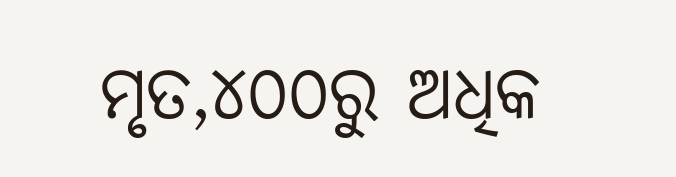ମୃତ,୪୦୦ରୁ ଅଧିକ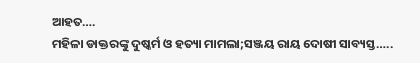ଆହତ….
ମହିଳା ଡାକ୍ତରଙ୍କୁ ଦୁଷ୍କର୍ମ ଓ ହତ୍ୟା ମାମଲା;ସଞ୍ଜୟ ରାୟ ଦୋଷୀ ସାବ୍ୟସ୍ତ…..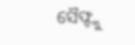ସୈଫ୍ଙ୍କୁ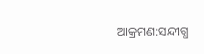ଆକ୍ରମଣ:ସନ୍ଦୀଗ୍ଧ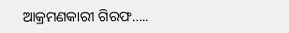ଆକ୍ରମଣକାରୀ ଗିରଫ…..